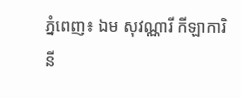ភ្នំពេញ៖ ឯម សុវណ្ណារី កីឡាការិនី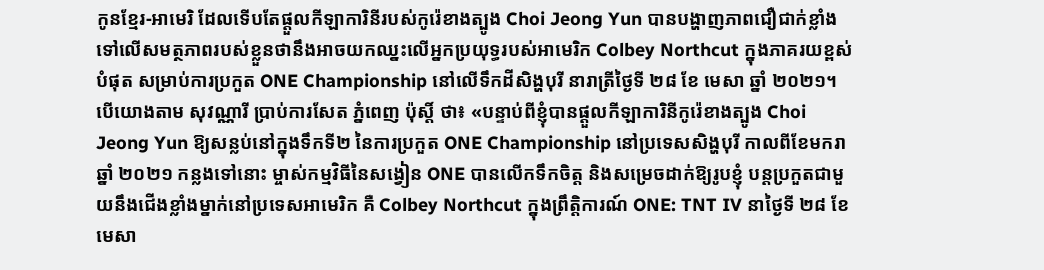កូនខ្មែរ-អាមេរិ ដែលទើបតែផ្តួលកីឡាការិនីរបស់កូរ៉េខាងត្បូង Choi Jeong Yun បានបង្ហាញភាពជឿជាក់ខ្លាំងទៅលើសមត្ថភាពរបស់ខ្លួនថានឹងអាចយកឈ្នះលើអ្នកប្រយុទ្ធរបស់អាមេរិក Colbey Northcut ក្នុងភាគរយខ្ពស់បំផុត សម្រាប់ការប្រកួត ONE Championship នៅលើទឹកដីសិង្ហបុរី នារាត្រីថ្ងៃទី ២៨ ខែ មេសា ឆ្នាំ ២០២១។
បើយោងតាម សុវណ្ណារី ប្រាប់ការសែត ភ្នំពេញ ប៉ុស្តិ៍ ថា៖ «បន្ទាប់ពីខ្ញុំបានផ្ដួលកីឡាការិនីកូរ៉េខាងត្បូង Choi Jeong Yun ឱ្យសន្លប់នៅក្នុងទឹកទី២ នៃការប្រកួត ONE Championship នៅប្រទេសសិង្ហបុរី កាលពីខែមករា ឆ្នាំ ២០២១ កន្លងទៅនោះ ម្ចាស់កម្មវិធីនៃសង្វៀន ONE បានលើកទឹកចិត្ត និងសម្រេចដាក់ឱ្យរូបខ្ញុំ បន្តប្រកួតជាមួយនឹងជើងខ្លាំងម្នាក់នៅប្រទេសអាមេរិក គឺ Colbey Northcut ក្នុងព្រឹត្តិការណ៍ ONE: TNT IV នាថ្ងៃទី ២៨ ខែ មេសា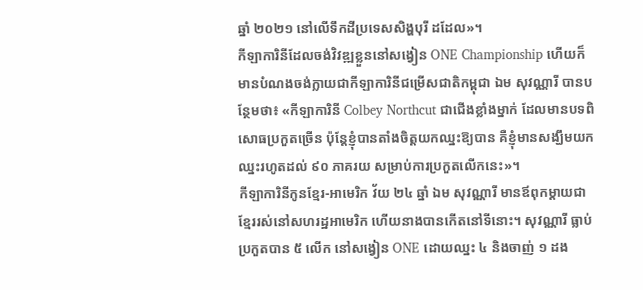ឆ្នាំ ២០២១ នៅលើទឹកដីប្រទេសសិង្ហបុរី ដដែល»។
កីឡាការិនីដែលចង់វិវឌ្ឍខ្លួននៅសង្វៀន ONE Championship ហើយក៏មានបំណងចង់ក្លាយជាកីឡាការិនីជម្រើសជាតិកម្ពុជា ឯម សុវណ្ណារី បានបន្ថែមថា៖ «កីឡាការិនី Colbey Northcut ជាជើងខ្លាំងម្នាក់ ដែលមានបទពិសោធប្រកួតច្រើន ប៉ុន្តែខ្ញុំបានតាំងចិត្តយកឈ្នះឱ្យបាន គឺខ្ញុំមានសង្ឃឹមយកឈ្នះរហូតដល់ ៩០ ភាគរយ សម្រាប់ការប្រកួតលើកនេះ»។
កីឡាការិនីកូនខ្មែរ-អាមេរិក វ័យ ២៤ ឆ្នាំ ឯម សុវណ្ណារី មានឪពុកម្តាយជាខ្មែររស់នៅសហរដ្ឋអាមេរិក ហើយនាងបានកើតនៅទីនោះ។ សុវណ្ណារី ធ្លាប់ប្រកួតបាន ៥ លើក នៅសង្វៀន ONE ដោយឈ្នះ ៤ និងចាញ់ ១ ដង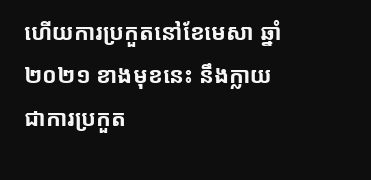ហើយការប្រកួតនៅខែមេសា ឆ្នាំ ២០២១ ខាងមុខនេះ នឹងក្លាយជាការប្រកួត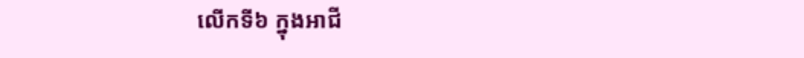លើកទី៦ ក្នុងអាជី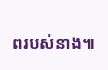ពរបស់នាង៕